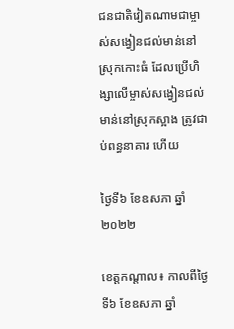ជនជាតិវៀតណាមជាម្ចាស់សង្វៀនជល់មាន់នៅស្រុកកោះធំ ដែលប្រើហិង្សាលើម្ចាស់សង្វៀនជល់មាន់នៅស្រុកស្អាង ត្រូវជាប់ពន្ធនាគារ ហើយ

ថ្ងៃទី៦ ខែឧសភា ឆ្នាំ២០២២

ខេត្តកណ្តាល៖ កាលពីថ្ងៃទី៦ ខែឧសភា ឆ្នាំ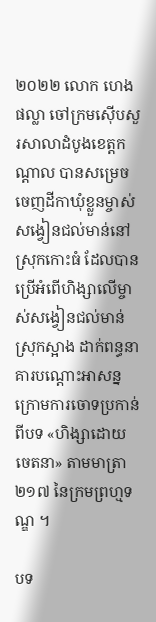២០២២ លោក ហេង ផល្លា ចៅក្រមស៊ើបសួរសាលាដំបូងខេត្តកណ្តាល បានសម្រេចចេញដីកាឃុំខ្លួនម្ចាស់សង្វៀនជល់មាន់នៅស្រុកកោះធំ ដែលបានប្រើអំពើហិង្សាលើម្ចាស់សង្វៀនជល់មាន់ស្រុកស្អាង ដាក់ពន្ធនាគារបណ្តោះអាសន្ន ក្រោមការចោទប្រកាន់ពីបទ «ហិង្សាដោយចេតនា» តាមមាត្រា២១៧ នៃក្រមព្រហ្មទណ្ឌ ។

បទ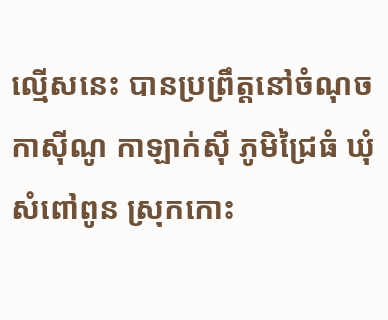ល្មើសនេះ បានប្រព្រឹត្តនៅចំណុចកាស៊ីណូ កាឡាក់ស៊ី ភូមិជ្រៃធំ ឃុំសំពៅពូន ស្រុកកោះ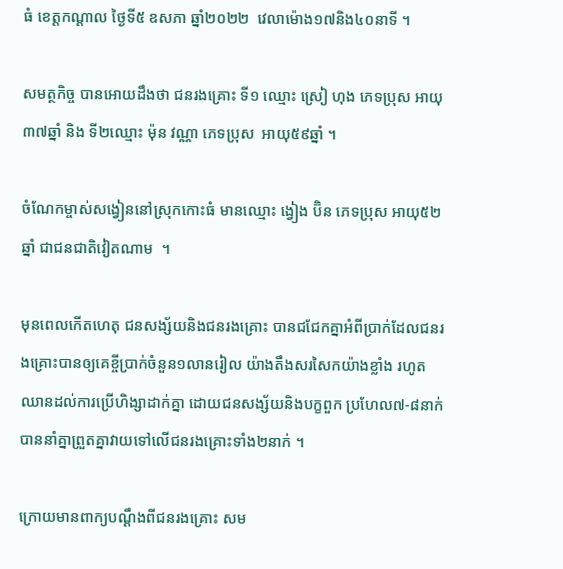ធំ ខេត្តកណ្ដាល ថ្ងៃទី៥ ឧសភា ឆ្នាំ២០២២  វេលាម៉ោង១៧និង៤០នាទី ។

សមត្ថកិច្ច បានអោយដឹងថា ជនរងគ្រោះ ទី១ ឈ្មោះ ស្រៀ ហុង ភេទប្រុស អាយុ៣៧ឆ្នាំ និង ទី២ឈ្មោះ ម៉ុន វណ្ណា ភេទប្រុស  អាយុ៥៩ឆ្នាំ ។

ចំណែកម្ចាស់សង្វៀននៅស្រុកកោះធំ មានឈ្មោះ ង្វៀង ប៊ិន ភេទប្រុស អាយុ៥២ឆ្នាំ ជាជនជាតិវៀតណាម  ។

មុនពេលកើតហេតុ ជនសង្ស័យនិងជនរងគ្រោះ បានជជែកគ្នាអំពីប្រាក់ដែលជនរងគ្រោះបានឲ្យគេខ្ចីប្រាក់ចំនួន១លានរៀល យ៉ាងតឹងសរសៃកយ៉ាងខ្លាំង រហូតឈានដល់ការប្រើហិង្សាដាក់គ្នា ដោយជនសង្ស័យនិងបក្ខពួក ប្រហែល៧-៨នាក់ បាននាំគ្នាព្រួតគ្នាវាយទៅលើជនរងគ្រោះទាំង២នាក់ ។

ក្រោយមានពាក្យបណ្តឹងពីជនរងគ្រោះ សម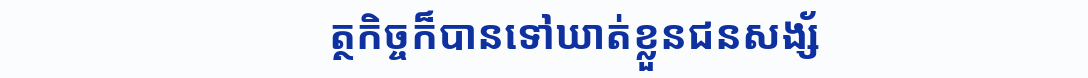ត្ថកិច្ចក៏បានទៅឃាត់ខ្លួនជនសង្ស័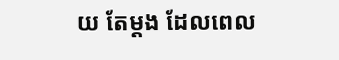យ តែម្តង ដែលពេល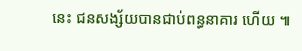នេះ ជនសង្ស័យបានជាប់ពន្ធនាគារ ហើយ ៕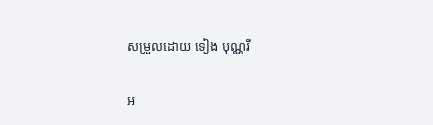សម្រួលដោយ ទៀង បុណ្ណរី

អ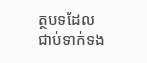ត្ថបទដែលជាប់ទាក់ទង